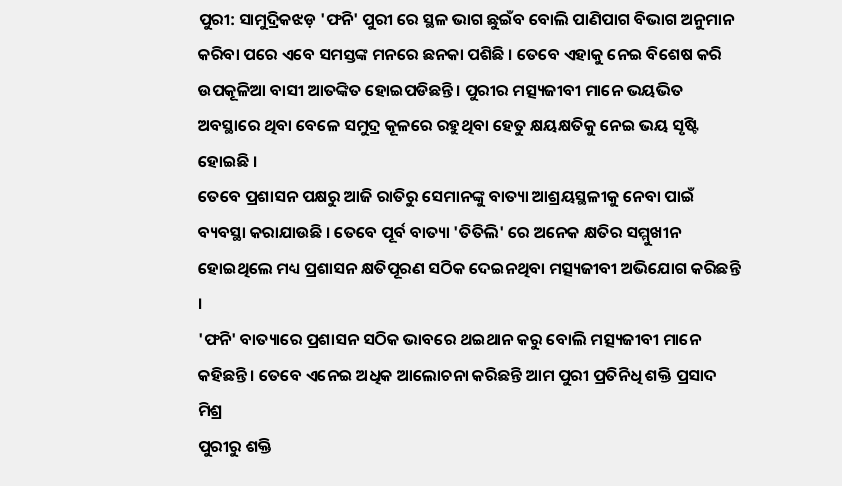ପୁରୀ: ସାମୁଦ୍ରିକଝଡ଼ 'ଫନି' ପୁରୀ ରେ ସ୍ଥଳ ଭାଗ ଛୁଇଁବ ବୋଲି ପାଣିପାଗ ବିଭାଗ ଅନୁମାନ କରିବା ପରେ ଏବେ ସମସ୍ତଙ୍କ ମନରେ ଛନକା ପଶିଛି । ତେବେ ଏହାକୁ ନେଇ ବିଶେଷ କରି ଉପକୂଳିଆ ବାସୀ ଆତଙ୍କିତ ହୋଇପଡିଛନ୍ତି । ପୁରୀର ମତ୍ସ୍ୟଜୀବୀ ମାନେ ଭୟଭିତ ଅବସ୍ଥାରେ ଥିବା ବେଳେ ସମୁଦ୍ର କୂଳରେ ରହୁଥିବା ହେତୁ କ୍ଷୟକ୍ଷତିକୁ ନେଇ ଭୟ ସୃଷ୍ଟି ହୋଇଛି ।
ତେବେ ପ୍ରଶାସନ ପକ୍ଷରୁ ଆଜି ରାତିରୁ ସେମାନଙ୍କୁ ବାତ୍ୟା ଆଶ୍ରୟସ୍ଥଳୀକୁ ନେବା ପାଇଁ ବ୍ୟବସ୍ଥା କରାଯାଉଛି । ତେବେ ପୂର୍ବ ବାତ୍ୟା 'ତିତିଲି' ରେ ଅନେକ କ୍ଷତିର ସମ୍ମୁଖୀନ ହୋଇଥିଲେ ମଧ୍ୟ ପ୍ରଶାସନ କ୍ଷତିପୂରଣ ସଠିକ ଦେଇନଥିବା ମତ୍ସ୍ୟଜୀବୀ ଅଭିଯୋଗ କରିଛନ୍ତି ।
'ଫନି' ବାତ୍ୟାରେ ପ୍ରଶାସନ ସଠିକ ଭାବରେ ଥଇଥାନ କରୁ ବୋଲି ମତ୍ସ୍ୟଜୀବୀ ମାନେ କହିଛନ୍ତି । ତେବେ ଏନେଇ ଅଧିକ ଆଲୋଚନା କରିଛନ୍ତି ଆମ ପୁରୀ ପ୍ରତିନିଧି ଶକ୍ତି ପ୍ରସାଦ ମିଶ୍ର
ପୁରୀରୁ ଶକ୍ତି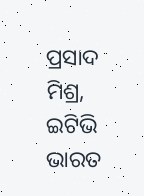ପ୍ରସାଦ ମିଶ୍ର, ଇଟିଭି ଭାରତ